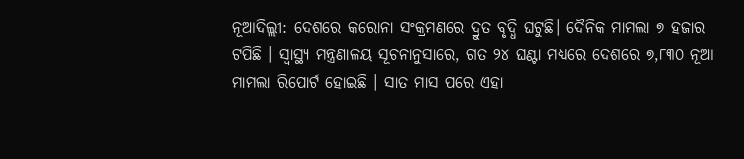ନୂଆଦିଲ୍ଲୀ: ଦେଶରେ କରୋନା ସଂକ୍ରମଣରେ ଦ୍ରୁତ ବୃଦ୍ଧି ଘଟୁଛି। ଦୈନିକ ମାମଲା ୭ ହଜାର ଟପିଛି । ସ୍ୱାସ୍ଥ୍ୟ ମନ୍ତ୍ରଣାଳୟ ସୂଚନାନୁସାରେ, ଗତ ୨୪ ଘଣ୍ଟା ମଧ୍ୟରେ ଦେଶରେ ୭,୮୩୦ ନୂଆ ମାମଲା ରିପୋର୍ଟ ହୋଇଛି । ସାତ ମାସ ପରେ ଏହା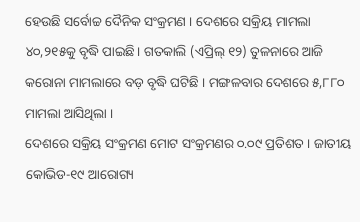ହେଉଛି ସର୍ବୋଚ୍ଚ ଦୈନିକ ସଂକ୍ରମଣ । ଦେଶରେ ସକ୍ରିୟ ମାମଲା ୪୦,୨୧୫କୁ ବୃଦ୍ଧି ପାଇଛି। ଗତକାଲି (ଏପ୍ରିଲ୍ ୧୨) ତୁଳନାରେ ଆଜି କରୋନା ମାମଲାରେ ବଡ଼ ବୃଦ୍ଧି ଘଟିଛି । ମଙ୍ଗଳବାର ଦେଶରେ ୫,୮୮୦ ମାମଲା ଆସିଥିଲା ।
ଦେଶରେ ସକ୍ରିୟ ସଂକ୍ରମଣ ମୋଟ ସଂକ୍ରମଣର ୦.୦୯ ପ୍ରତିଶତ । ଜାତୀୟ କୋଭିଡ-୧୯ ଆରୋଗ୍ୟ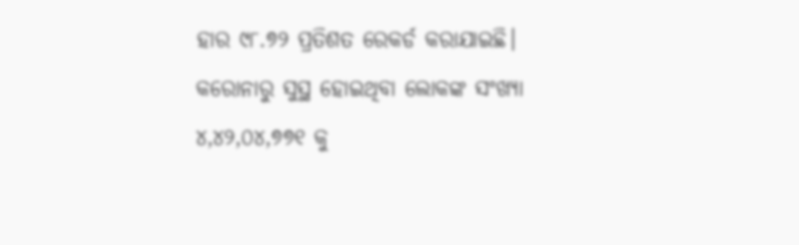ହାର ୯୮.୭୨ ପ୍ରତିଶତ ରେକର୍ଡ କରାଯାଇଛି। କରୋନାରୁ ସୁସ୍ଥ ହୋଇଥିବା ଲୋକଙ୍କ ସଂଖ୍ୟା ୪,୪୨,୦୪,୭୭୧ କୁ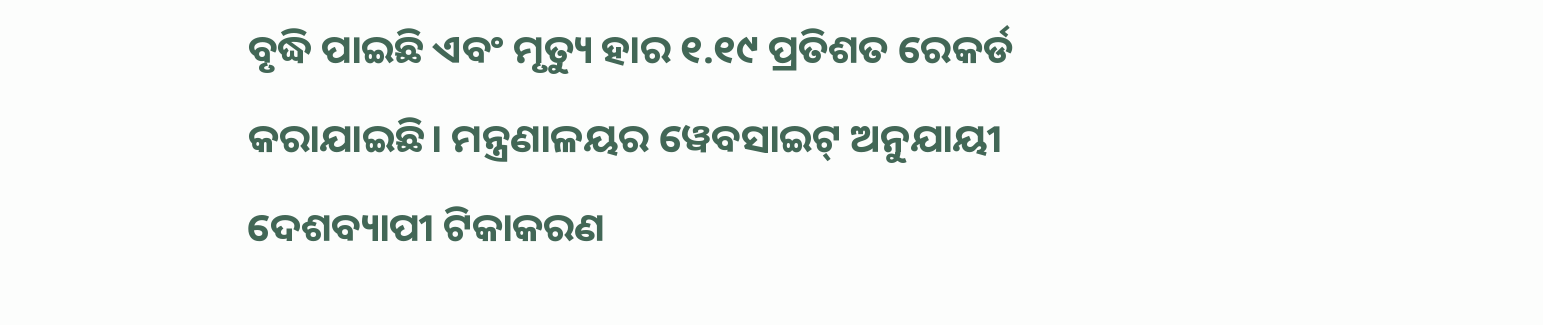ବୃଦ୍ଧି ପାଇଛି ଏବଂ ମୃତ୍ୟୁ ହାର ୧.୧୯ ପ୍ରତିଶତ ରେକର୍ଡ କରାଯାଇଛି। ମନ୍ତ୍ରଣାଳୟର ୱେବସାଇଟ୍ ଅନୁଯାୟୀ ଦେଶବ୍ୟାପୀ ଟିକାକରଣ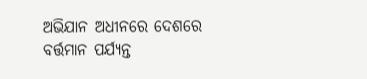ଅଭିଯାନ ଅଧୀନରେ ଦେଶରେ ବର୍ତ୍ତମାନ ପର୍ଯ୍ୟନ୍ତ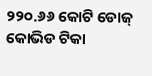୨୨୦.୬୬ କୋଟି ଡୋଜ୍ କୋଭିଡ ଟିକା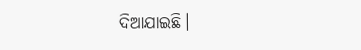ଦିଆଯାଇଛି।